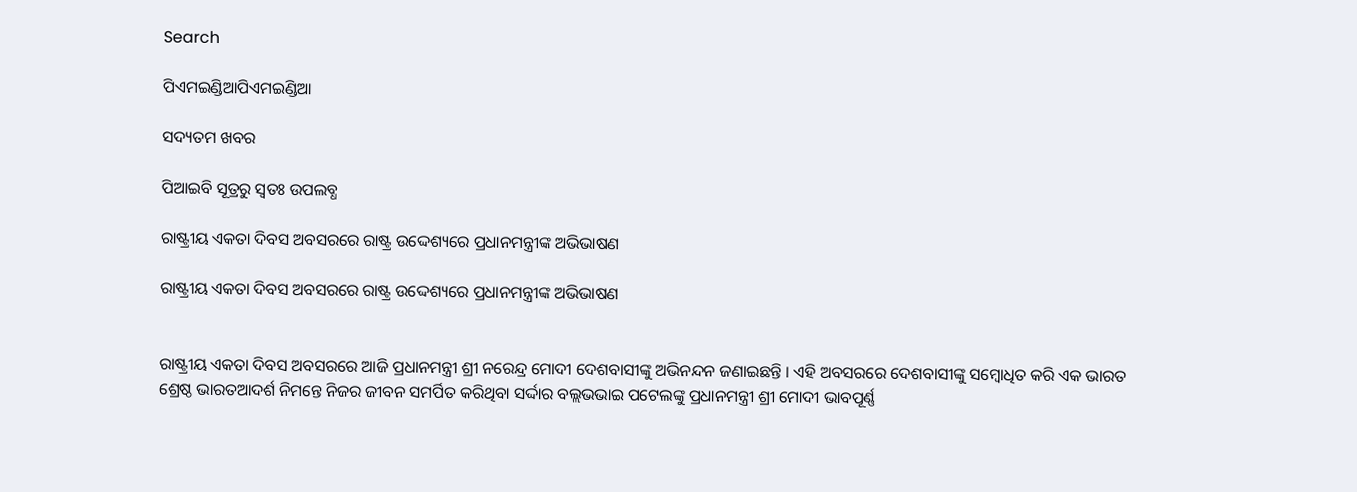Search

ପିଏମଇଣ୍ଡିଆପିଏମଇଣ୍ଡିଆ

ସଦ୍ୟତମ ଖବର

ପିଆଇବି ସୂତ୍ରରୁ ସ୍ବତଃ ଉପଲବ୍ଧ

ରାଷ୍ଟ୍ରୀୟ ଏକତା ଦିବସ ଅବସରରେ ରାଷ୍ଟ୍ର ଉଦ୍ଦେଶ୍ୟରେ ପ୍ରଧାନମନ୍ତ୍ରୀଙ୍କ ଅଭିଭାଷଣ

ରାଷ୍ଟ୍ରୀୟ ଏକତା ଦିବସ ଅବସରରେ ରାଷ୍ଟ୍ର ଉଦ୍ଦେଶ୍ୟରେ ପ୍ରଧାନମନ୍ତ୍ରୀଙ୍କ ଅଭିଭାଷଣ


ରାଷ୍ଟ୍ରୀୟ ଏକତା ଦିବସ ଅବସରରେ ଆଜି ପ୍ରଧାନମନ୍ତ୍ରୀ ଶ୍ରୀ ନରେନ୍ଦ୍ର ମୋଦୀ ଦେଶବାସୀଙ୍କୁ ଅଭିନନ୍ଦନ ଜଣାଇଛନ୍ତି । ଏହି ଅବସରରେ ଦେଶବାସୀଙ୍କୁ ସମ୍ବୋଧିତ କରି ଏକ ଭାରତ ଶ୍ରେଷ୍ଠ ଭାରତଆଦର୍ଶ ନିମନ୍ତେ ନିଜର ଜୀବନ ସମର୍ପିତ କରିଥିବା ସର୍ଦ୍ଦାର ବଲ୍ଲଭଭାଇ ପଟେଲଙ୍କୁ ପ୍ରଧାନମନ୍ତ୍ରୀ ଶ୍ରୀ ମୋଦୀ ଭାବପୂର୍ଣ୍ଣ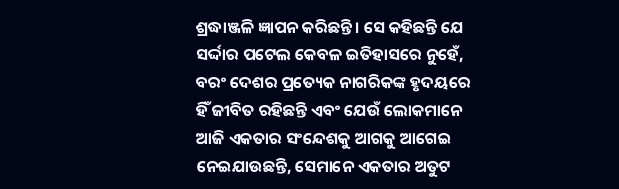ଶ୍ରଦ୍ଧାଞ୍ଜଳି ଜ୍ଞାପନ କରିଛନ୍ତି । ସେ କହିଛନ୍ତି ଯେ ସର୍ଦ୍ଦାର ପଟେଲ କେବଳ ଇତିହାସରେ ନୁହେଁ, ବରଂ ଦେଶର ପ୍ରତ୍ୟେକ ନାଗରିକଙ୍କ ହୃଦୟରେ ହିଁ ଜୀବିତ ରହିଛନ୍ତି ଏବଂ ଯେଉଁ ଲୋକମାନେ ଆଜି ଏକତାର ସଂନ୍ଦେଶକୁ ଆଗକୁ ଆଗେଇ ନେଇଯାଉଛନ୍ତି, ସେମାନେ ଏକତାର ଅତୁଟ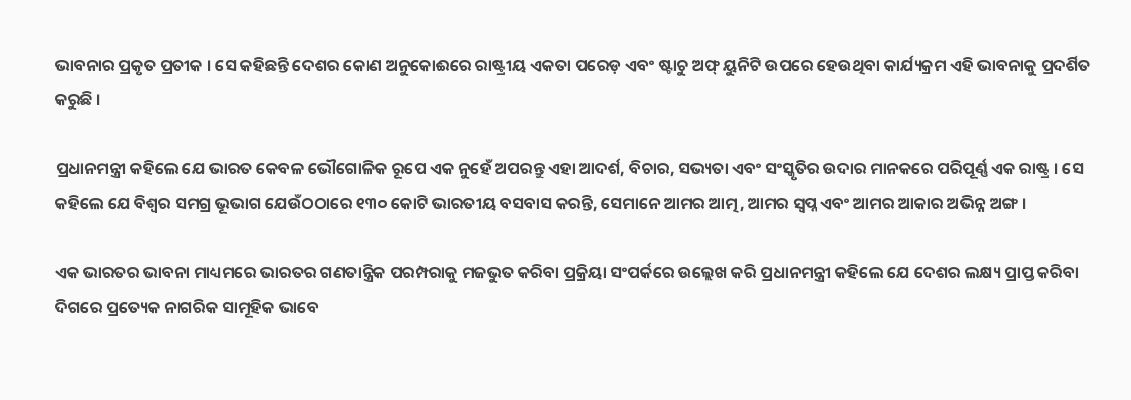ଭାବନାର ପ୍ରକୃତ ପ୍ରତୀକ । ସେ କହିଛନ୍ତି ଦେଶର କୋଣ ଅନୁକୋଈରେ ରାଷ୍ଟ୍ରୀୟ ଏକତା ପରେଡ଼ ଏବଂ ଷ୍ଟାଚୁ ଅଫ୍‍ ୟୁନିଟି ଉପରେ ହେଉଥିବା କାର୍ଯ୍ୟକ୍ରମ ଏହି ଭାବନାକୁ ପ୍ରଦର୍ଶିତ କରୁଛି ।

ପ୍ରଧାନମନ୍ତ୍ରୀ କହିଲେ ଯେ ଭାରତ କେବଳ ଭୌଗୋଳିକ ରୂପେ ଏକ ନୁହେଁ ଅପରନ୍ତୁ ଏହା ଆଦର୍ଶ, ବିଚାର, ସଭ୍ୟତା ଏବଂ ସଂସ୍କୃତିର ଉଦାର ମାନକରେ ପରିପୂର୍ଣ୍ଣ ଏକ ରାଷ୍ଟ୍ର । ସେ କହିଲେ ଯେ ବିଶ୍ୱର ସମଗ୍ର ଭୂଭାଗ ଯେଉଁଠଠାରେ ୧୩୦ କୋଟି ଭାରତୀୟ ବସବାସ କରନ୍ତି, ସେମାନେ ଆମର ଆତ୍ମ, ଆମର ସ୍ୱପ୍ନ ଏବଂ ଆମର ଆକାର ଅଭିନ୍ନ ଅଙ୍ଗ ।

ଏକ ଭାରତର ଭାବନା ମାଧ୍ୟମରେ ଭାରତର ଗଣତାନ୍ତ୍ରିକ ପରମ୍ପରାକୁ ମଜଭୁତ କରିବା ପ୍ରକ୍ରିୟା ସଂପର୍କରେ ଉଲ୍ଲେଖ କରି ପ୍ରଧାନମନ୍ତ୍ରୀ କହିଲେ ଯେ ଦେଶର ଲକ୍ଷ୍ୟ ପ୍ରାପ୍ତ କରିବା ଦିଗରେ ପ୍ରତ୍ୟେକ ନାଗରିକ ସାମୂହିକ ଭାବେ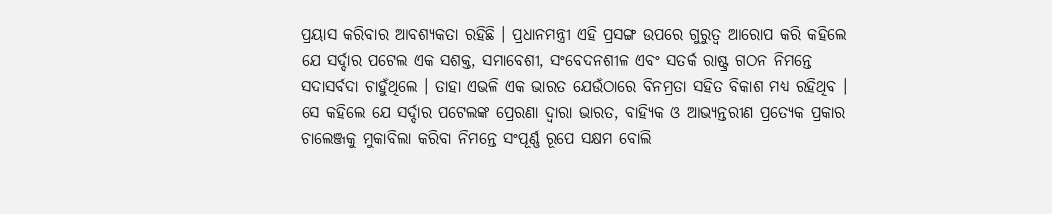ପ୍ରୟାସ କରିବାର ଆବଶ୍ୟକତା ରହିଛି । ପ୍ରଧାନମନ୍ତ୍ରୀ ଏହି ପ୍ରସଙ୍ଗ ଉପରେ ଗୁରୁତ୍ୱ ଆରୋପ କରି କହିଲେ ଯେ ସର୍ଦ୍ଦାର ପଟେଲ ଏକ ସଶକ୍ତ, ସମାବେଶୀ, ସଂବେଦନଶୀଳ ଏବଂ ସତର୍କ ରାଷ୍ଟ୍ର ଗଠନ ନିମନ୍ତେ ସଦାସର୍ବଦା ଚାହୁଁଥିଲେ । ତାହା ଏଭଳି ଏକ ଭାରତ ଯେଉଁଠାରେ ବିନମ୍ରତା ସହିତ ବିକାଶ ମଧ୍ୟ ରହିଥିବ । ସେ କହିଲେ ଯେ ସର୍ଦ୍ଦାର ପଟେଲଙ୍କ ପ୍ରେରଣା ଦ୍ୱାରା ଭାରତ, ବାହ୍ୟିକ ଓ ଆଭ୍ୟନ୍ତରୀଣ ପ୍ରତ୍ୟେକ ପ୍ରକାର ଚାଲେଞ୍ଜକୁ ମୁକାବିଲା କରିବା ନିମନ୍ତେ ସଂପୂର୍ଣ୍ଣ ରୂପେ ସକ୍ଷମ ବୋଲି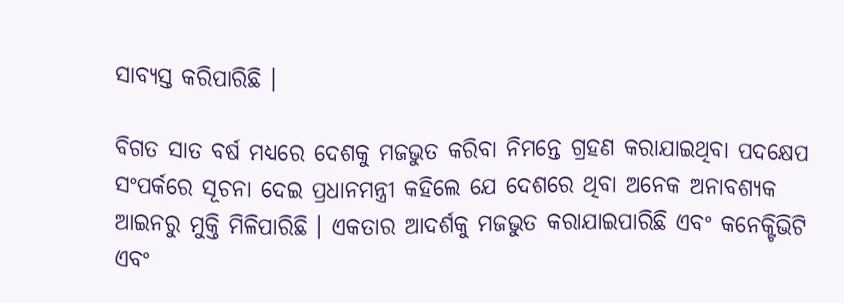ସାବ୍ୟସ୍ତ କରିପାରିଛି ।

ବିଗତ ସାତ ବର୍ଷ ମଧ୍ୟରେ ଦେଶକୁ ମଜଭୁତ କରିବା ନିମନ୍ତେ ଗ୍ରହଣ କରାଯାଇଥିବା ପଦକ୍ଷେପ ସଂପର୍କରେ ସୂଚନା ଦେଇ ପ୍ରଧାନମନ୍ତ୍ରୀ କହିଲେ ଯେ ଦେଶରେ ଥିବା ଅନେକ ଅନାବଶ୍ୟକ ଆଇନରୁ ମୁକ୍ତି ମିଳିପାରିଛି । ଏକତାର ଆଦର୍ଶକୁ ମଜଭୁତ କରାଯାଇପାରିଛି ଏବଂ କନେକ୍ଟିଭିଟି ଏବଂ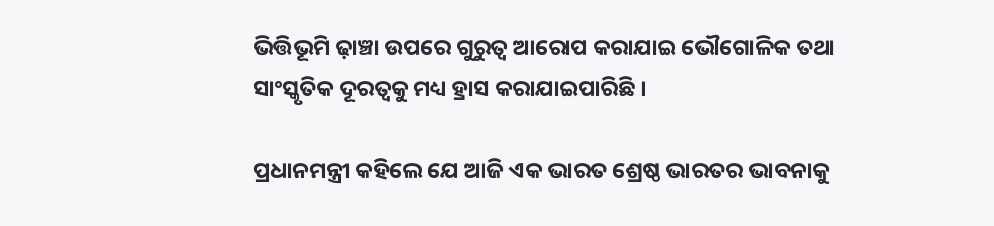ଭିତ୍ତିଭୂମି ଢ଼ାଞ୍ଚା ଉପରେ ଗୁରୁତ୍ୱ ଆରୋପ କରାଯାଇ ଭୌଗୋଳିକ ତଥା ସାଂସ୍କୃତିକ ଦୂରତ୍ୱକୁ ମଧ୍ୟ ହ୍ରାସ କରାଯାଇପାରିଛି ।

ପ୍ରଧାନମନ୍ତ୍ରୀ କହିଲେ ଯେ ଆଜି ଏକ ଭାରତ ଶ୍ରେଷ୍ଠ ଭାରତର ଭାବନାକୁ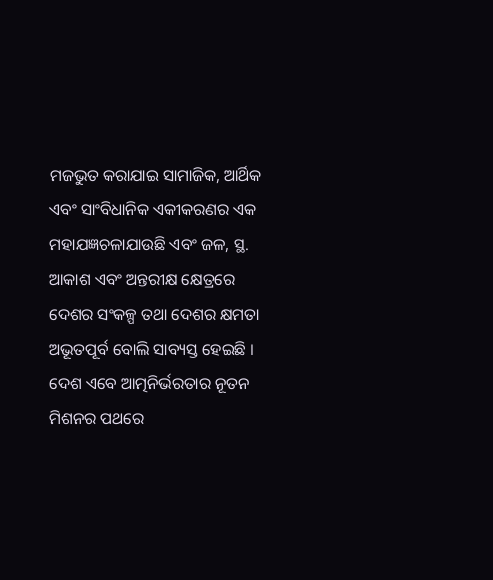ମଜଭୁତ କରାଯାଇ ସାମାଜିକ, ଆର୍ଥିକ ଏବଂ ସାଂବିଧାନିକ ଏକୀକରଣର ଏକ ମହାଯଜ୍ଞଚଳାଯାଉଛି ଏବଂ ଜଳ, ସ୍ଥ. ଆକାଶ ଏବଂ ଅନ୍ତରୀକ୍ଷ କ୍ଷେତ୍ରରେ ଦେଶର ସଂକଳ୍ପ ତଥା ଦେଶର କ୍ଷମତା ଅଭୂତପୂର୍ବ ବୋଲି ସାବ୍ୟସ୍ତ ହେଇଛି । ଦେଶ ଏବେ ଆତ୍ମନିର୍ଭରତାର ନୂତନ ମିଶନର ପଥରେ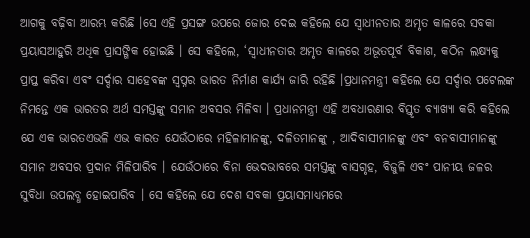ଆଗକୁ ବଢ଼ିବା ଆରମ୍ଭ କରିଛି ।ସେ ଏହି ପ୍ରସଙ୍ଗ ଉପରେ ଜୋର ଦେଇ କହିଲେ ଯେ ସ୍ୱାଧୀନତାର ଅମୃତ କାଳରେ ସବକା ପ୍ରୟାସଆହୁରି ଅଧିକ ପ୍ରାସଙ୍ଗିକ ହୋଇଛି । ସେ କହିଲେ, ‘ସ୍ୱାଧୀନତାର ଅମୃତ କାଳରେ ଅଭୂତପୂର୍ବ ବିକାଶ, କଠିନ ଲକ୍ଷ୍ୟକୁ ପ୍ରାପ୍ତ କରିବା ଏବଂ ସର୍ଦ୍ଦାର ସାହେବଙ୍କ ସ୍ୱପ୍ନର ଭାରତ ନିର୍ମାଣ କାର୍ଯ୍ୟ ଜାରି ରହିଛି ।ପ୍ରଧାନମନ୍ତ୍ରୀ କହିଲେ ଯେ ସର୍ଦ୍ଦାର ପଟେଲଙ୍କ ନିମନ୍ତେ ଏକ ଭାରତର ଅର୍ଥ ସମସ୍ତଙ୍କୁ ସମାନ ଅବସର ମିଳିବା । ପ୍ରଧାନମନ୍ତ୍ରୀ ଏହି ଅବଧାରଣାର ବିସ୍ତୃତ ବ୍ୟାଖ୍ୟା କରି କହିଲେ ଯେ ଏକ ଭାରତଏଭଳି ଏଭ କାରତ ଯେଉଁଠାରେ ମହିଳାମାନଙ୍କୁ, ଦଳିତମାନଙ୍କୁ , ଆଦିବାସୀମାନଙ୍କୁ ଏବଂ ବନବାସୀମାନଙ୍କୁ ସମାନ ଅବସର ପ୍ରଦାନ ମିଳିପାରିବ । ଯେଉଁଠାରେ ବିନା ଭେଦଭାବରେ ସମସ୍ତଙ୍କୁ ବାସଗୃହ, ବିଜୁଳି ଏବଂ ପାନୀୟ ଜଳର ସୁବିଧା ଉପଲବ୍ଧ ହୋଇପାରିବ । ସେ କହିଲେ ଯେ ଦେଶ ସବକା ପ୍ରୟାସମାଧ୍ୟମରେ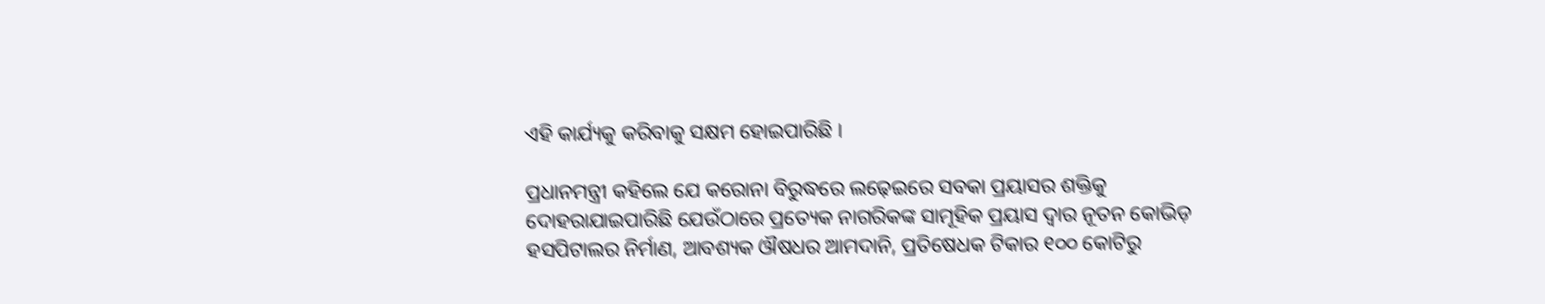ଏହି କାର୍ଯ୍ୟକୁ କରିବାକୁ ସକ୍ଷମ ହୋଇପାରିଛି ।

ପ୍ରଧାନମନ୍ତ୍ରୀ କହିଲେ ଯେ କରୋନା ବିରୁଦ୍ଧରେ ଲଢ଼େଇରେ ସବକା ପ୍ରୟାସର ଶକ୍ତିକୁ ଦୋହରାଯାଇପାରିଛି ଯେଉଁଠାରେ ପ୍ରତ୍ୟେକ ନାଗରିକଙ୍କ ସାମୂହିକ ପ୍ରୟାସ ଦ୍ୱାର ନୂତନ କୋଭିଡ଼ ହସପିଟାଲର ନିର୍ମାଣ, ଆବଶ୍ୟକ ଔଷଧର ଆମଦାନି, ପ୍ରତିଷେଧକ ଟିକାର ୧୦୦ କୋଟିରୁ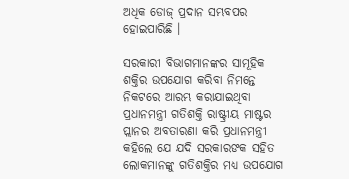ଅଧିକ ଡୋଜ୍‍ ପ୍ରଦାନ ସମ୍ଭବପର ହୋଇପାରିଛି ।

ସରକାରୀ ବିଭାଗମାନଙ୍କର ସାମୂହିକ ଶକ୍ତିର ଉପଯୋଗ କରିବା ନିମନ୍ତେ ନିକଟରେ ଆରମ୍ଭ କରାଯାଇଥିବା ପ୍ରଧାନମନ୍ତ୍ରୀ ଗତିଶକ୍ତି ରାଷ୍ଟ୍ରୀୟ ମାଷ୍ଟର ପ୍ଲାନର ଅବତାରଣା କରି ପ୍ରଧାନମନ୍ତ୍ରୀ କହିଲେ ଯେ ଯଦି ସରକାରଙକ ସହିତ ଲୋକମାନଙ୍କୁ ଗତିଶକ୍ତିର ମଧ୍ୟ ଉପଯୋଗ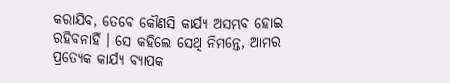କରାଯିବ, ତେବେ କୌଣସି କାର୍ଯ୍ୟ ଅସମ୍ଭବ ହୋଇ ରହିବନାହିଁ । ସେ କହିଲେ ସେଥି ନିମନ୍ତେ, ଆମର ପ୍ରତ୍ୟେକ କାର୍ଯ୍ୟ ବ୍ୟାପକ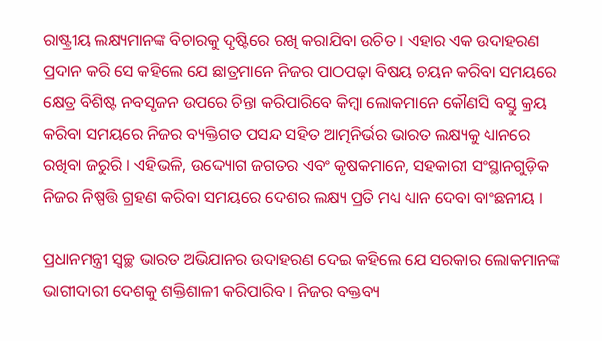ରାଷ୍ଟ୍ରୀୟ ଲକ୍ଷ୍ୟମାନଙ୍କ ବିଚାରକୁ ଦୃଷ୍ଟିରେ ରଖି କରାଯିବା ଉଚିତ । ଏହାର ଏକ ଉଦାହରଣ ପ୍ରଦାନ କରି ସେ କହିଲେ ଯେ ଛାତ୍ରମାନେ ନିଜର ପାଠପଢ଼ା ବିଷୟ ଚୟନ କରିବା ସମୟରେ କ୍ଷେତ୍ର ବିଶିଷ୍ଟ ନବସୃଜନ ଉପରେ ଚିନ୍ତା କରିପାରିବେ କିମ୍ବା ଲୋକମାନେ କୌଣସି ବସ୍ତୁ କ୍ରୟ କରିବା ସମୟରେ ନିଜର ବ୍ୟକ୍ତିଗତ ପସନ୍ଦ ସହିତ ଆତ୍ମନିର୍ଭର ଭାରତ ଲକ୍ଷ୍ୟକୁ ଧ୍ୟାନରେ ରଖିବା ଜରୁରି । ଏହିଭଳି, ଉଦ୍ଦ୍ୟୋଗ ଜଗତର ଏବଂ କୃଷକମାନେ, ସହକାରୀ ସଂସ୍ଥାନଗୁଡ଼ିକ ନିଜର ନିଷ୍ପତ୍ତି ଗ୍ରହଣ କରିବା ସମୟରେ ଦେଶର ଲକ୍ଷ୍ୟ ପ୍ରତି ମଧ୍ୟ ଧ୍ୟାନ ଦେବା ବାଂଛନୀୟ ।

ପ୍ରଧାନମନ୍ତ୍ରୀ ସ୍ୱଚ୍ଛ ଭାରତ ଅଭିଯାନର ଉଦାହରଣ ଦେଇ କହିଲେ ଯେ ସରକାର ଲୋକମାନଙ୍କ ଭାଗୀଦାରୀ ଦେଶକୁ ଶକ୍ତିଶାଳୀ କରିପାରିବ । ନିଜର ବକ୍ତବ୍ୟ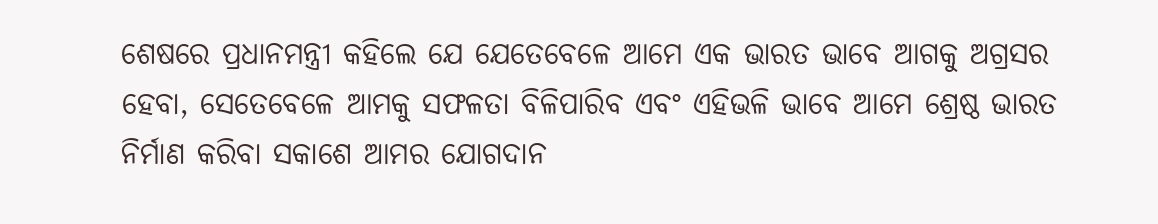ଶେଷରେ ପ୍ରଧାନମନ୍ତ୍ରୀ କହିଲେ ଯେ ଯେତେବେଳେ ଆମେ ଏକ ଭାରତ ଭାବେ ଆଗକୁ ଅଗ୍ରସର ହେବା, ସେତେବେଳେ ଆମକୁ ସଫଳତା ବିଳିପାରିବ ଏବଂ ଏହିଭଳି ଭାବେ ଆମେ ଶ୍ରେଷ୍ଠ ଭାରତ ନିର୍ମାଣ କରିବା ସକାଶେ ଆମର ଯୋଗଦାନ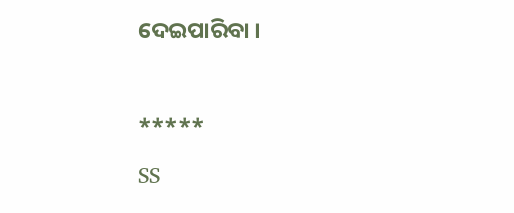ଦେଇପାରିବା ।



*****

SS